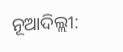ନୂଆଦିଲ୍ଲୀ: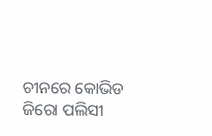ଚୀନରେ କୋଭିଡ ଜିରୋ ପଲିସୀ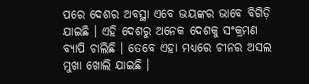ପରେ ଦେଶର ଅବସ୍ଥା ଏବେ ଭୟଙ୍କର ଭାବେ ବିଗିଡ଼ି ଯାଇଛି । ଏହି ଦେଶରୁ ଅନେକ ଦେଶକୁ ସଂକ୍ରମଣ ବ୍ୟାପି ଚାଲିଛି । ତେବେ ଏହା ମଧ୍ୟରେ ଚୀନର ଅସଲ ମୁଖା ଖୋଲି ଯାଇଛି ।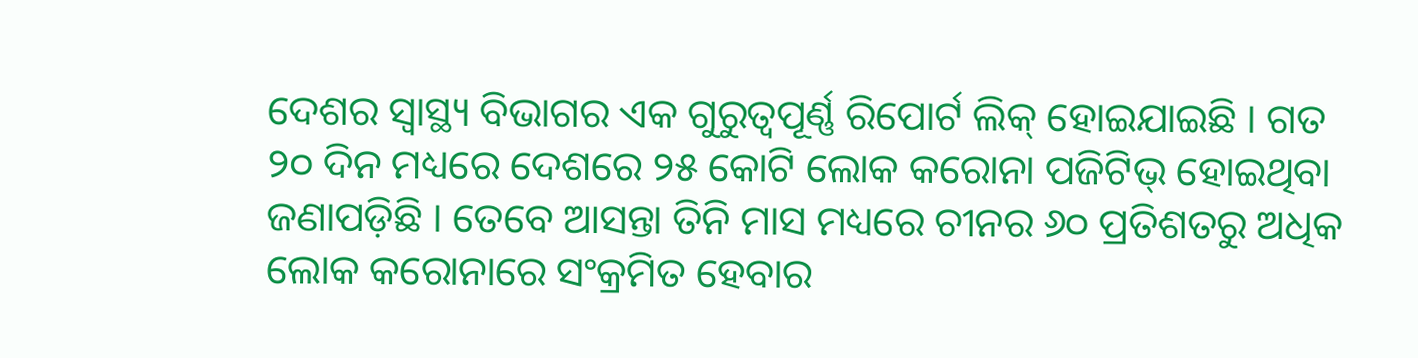ଦେଶର ସ୍ୱାସ୍ଥ୍ୟ ବିଭାଗର ଏକ ଗୁରୁତ୍ୱପୂର୍ଣ୍ଣ ରିପୋର୍ଟ ଲିକ୍ ହୋଇଯାଇଛି । ଗତ ୨୦ ଦିନ ମଧ୍ୟରେ ଦେଶରେ ୨୫ କୋଟି ଲୋକ କରୋନା ପଜିଟିଭ୍ ହୋଇଥିବା ଜଣାପଡ଼ିଛି । ତେବେ ଆସନ୍ତା ତିନି ମାସ ମଧ୍ୟରେ ଚୀନର ୬୦ ପ୍ରତିଶତରୁ ଅଧିକ ଲୋକ କରୋନାରେ ସଂକ୍ରମିତ ହେବାର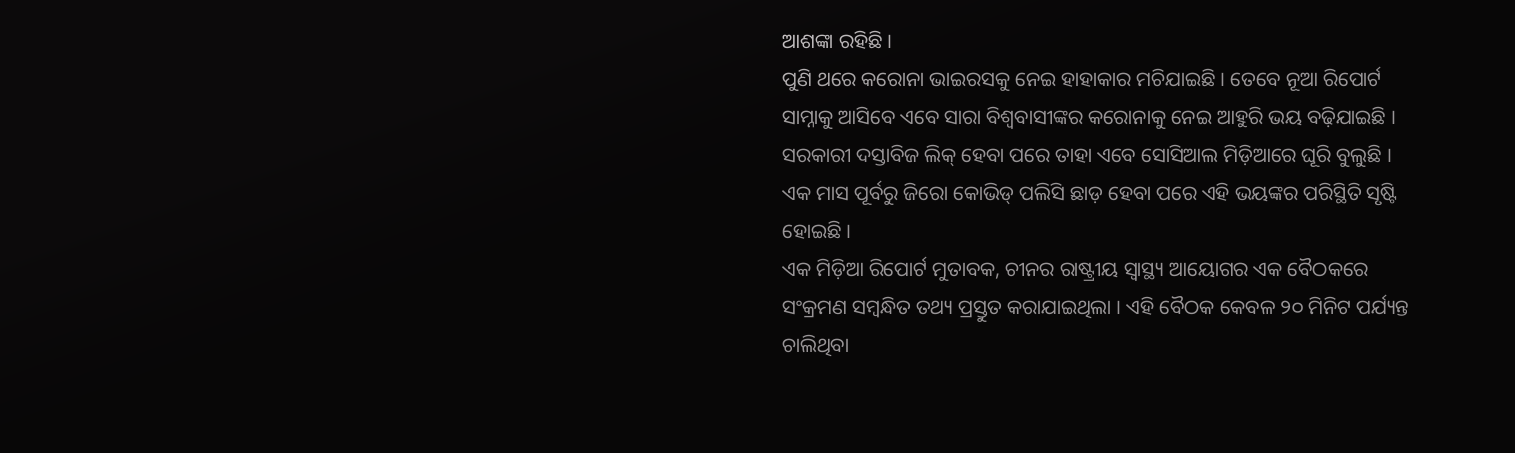ଆଶଙ୍କା ରହିଛି ।
ପୁଣି ଥରେ କରୋନା ଭାଇରସକୁ ନେଇ ହାହାକାର ମଚିଯାଇଛି । ତେବେ ନୂଆ ରିପୋର୍ଟ ସାମ୍ନାକୁ ଆସିବେ ଏବେ ସାରା ବିଶ୍ୱବାସୀଙ୍କର କରୋନାକୁ ନେଇ ଆହୁରି ଭୟ ବଢ଼ିଯାଇଛି । ସରକାରୀ ଦସ୍ତାବିଜ ଲିକ୍ ହେବା ପରେ ତାହା ଏବେ ସୋସିଆଲ ମିଡ଼ିଆରେ ଘୂରି ବୁଲୁଛି । ଏକ ମାସ ପୂର୍ବରୁ ଜିରୋ କୋଭିଡ୍ ପଲିସି ଛାଡ଼ ହେବା ପରେ ଏହି ଭୟଙ୍କର ପରିସ୍ଥିତି ସୃଷ୍ଟି ହୋଇଛି ।
ଏକ ମିଡ଼ିଆ ରିପୋର୍ଟ ମୁତାବକ, ଚୀନର ରାଷ୍ଟ୍ରୀୟ ସ୍ୱାସ୍ଥ୍ୟ ଆୟୋଗର ଏକ ବୈଠକରେ ସଂକ୍ରମଣ ସମ୍ବନ୍ଧିତ ତଥ୍ୟ ପ୍ରସ୍ତୁତ କରାଯାଇଥିଲା । ଏହି ବୈଠକ କେବଳ ୨୦ ମିନିଟ ପର୍ଯ୍ୟନ୍ତ ଚାଲିଥିବା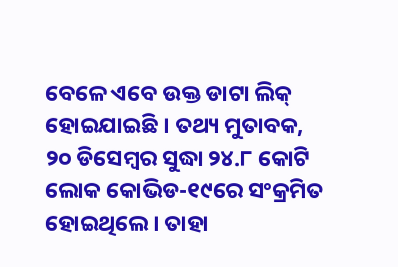ବେଳେ ଏବେ ଉକ୍ତ ଡାଟା ଲିକ୍ ହୋଇଯାଇଛି । ତଥ୍ୟ ମୁତାବକ, ୨୦ ଡିସେମ୍ବର ସୁଦ୍ଧା ୨୪.୮ କୋଟି ଲୋକ କୋଭିଡ-୧୯ରେ ସଂକ୍ରମିତ ହୋଇଥିଲେ । ତାହା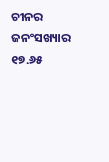ଚୀନର ଜନଂସଖ୍ୟାର ୧୭.୬୫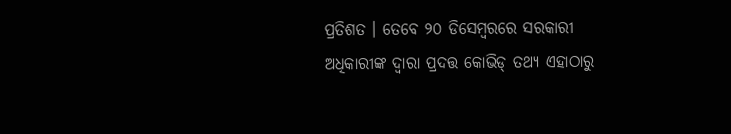ପ୍ରତିଶତ । ତେବେ ୨୦ ଡିସେମ୍ବରରେ ସରକାରୀ ଅଧିକାରୀଙ୍କ ଦ୍ୱାରା ପ୍ରଦତ୍ତ କୋଭିଡ୍ ତଥ୍ୟ ଏହାଠାରୁ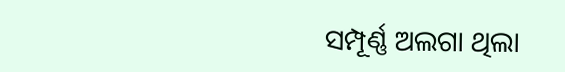ସମ୍ପୂର୍ଣ୍ଣ ଅଲଗା ଥିଲା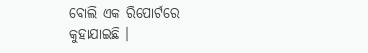ବୋଲି ଏକ ରିପୋର୍ଟରେ କୁହାଯାଇଛି ।